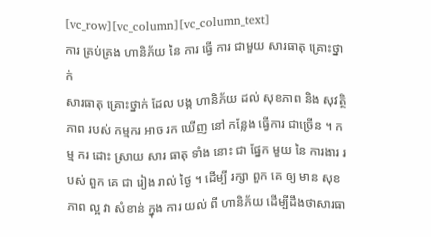[vc_row][vc_column][vc_column_text]
ការ គ្រប់គ្រង ហានិភ័យ នៃ ការ ធ្វើ ការ ជាមួយ សារធាតុ គ្រោះថ្នាក់
សារធាតុ គ្រោះថ្នាក់ ដែល បង្ក ហានិភ័យ ដល់ សុខភាព និង សុវត្ថិភាព របស់ កម្មករ អាច រក ឃើញ នៅ កន្លែង ធ្វើការ ជាច្រើន ។ កម្ម ករ ដោះ ស្រាយ សារ ធាតុ ទាំង នោះ ជា ផ្នែក មួយ នៃ ការងារ របស់ ពួក គេ ជា រៀង រាល់ ថ្ងៃ ។ ដើម្បី រក្សា ពួក គេ ឲ្យ មាន សុខភាព ល្អ វា សំខាន់ ក្នុង ការ យល់ ពី ហានិភ័យ ដើម្បីដឹងថាសារធា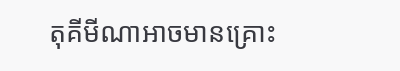តុគីមីណាអាចមានគ្រោះ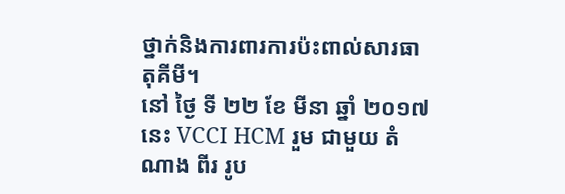ថ្នាក់និងការពារការប៉ះពាល់សារធាតុគីមី។
នៅ ថ្ងៃ ទី ២២ ខែ មីនា ឆ្នាំ ២០១៧ នេះ VCCI HCM រួម ជាមួយ តំណាង ពីរ រូប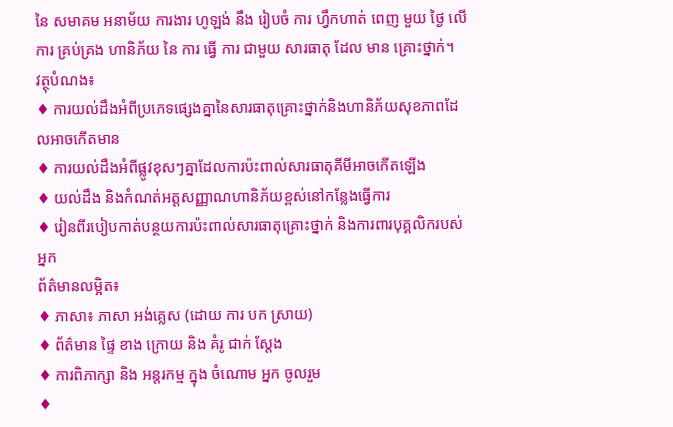នៃ សមាគម អនាម័យ ការងារ ហូឡង់ នឹង រៀបចំ ការ ហ្វឹកហាត់ ពេញ មួយ ថ្ងៃ លើ ការ គ្រប់គ្រង ហានិភ័យ នៃ ការ ធ្វើ ការ ជាមួយ សារធាតុ ដែល មាន គ្រោះថ្នាក់។
វត្ថុបំណង៖
♦ ការយល់ដឹងអំពីប្រភេទផ្សេងគ្នានៃសារធាតុគ្រោះថ្នាក់និងហានិភ័យសុខភាពដែលអាចកើតមាន
♦ ការយល់ដឹងអំពីផ្លូវខុសៗគ្នាដែលការប៉ះពាល់សារធាតុគីមីអាចកើតឡើង
♦ យល់ដឹង និងកំណត់អត្តសញ្ញាណហានិភ័យខ្ពស់នៅកន្លែងធ្វើការ
♦ រៀនពីរបៀបកាត់បន្ថយការប៉ះពាល់សារធាតុគ្រោះថ្នាក់ និងការពារបុគ្គលិករបស់អ្នក
ព័ត៌មានលម្អិត៖
♦ ភាសា៖ ភាសា អង់គ្លេស (ដោយ ការ បក ស្រាយ)
♦ ព័ត៌មាន ផ្ទៃ ខាង ក្រោយ និង គំរូ ជាក់ ស្តែង
♦ ការពិភាក្សា និង អន្តរកម្ម ក្នុង ចំណោម អ្នក ចូលរួម
♦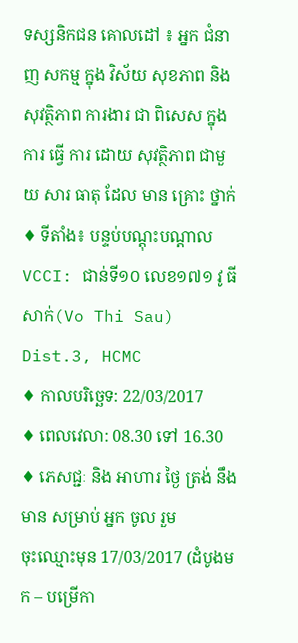ទស្សនិកជន គោលដៅ ៖ អ្នក ជំនាញ សកម្ម ក្នុង វិស័យ សុខភាព និង សុវត្ថិភាព ការងារ ជា ពិសេស ក្នុង ការ ធ្វើ ការ ដោយ សុវត្ថិភាព ជាមួយ សារ ធាតុ ដែល មាន គ្រោះ ថ្នាក់
♦ ទីតាំង៖ បន្ទប់បណ្តុះបណ្តាល VCCI: ជាន់ទី១០ លេខ១៧១ វូ ធី សាក់(Vo Thi Sau) Dist.3, HCMC
♦ កាលបរិច្ឆេទ: 22/03/2017
♦ ពេលវេលា: 08.30 ទៅ 16.30
♦ ភេសជ្ជៈ និង អាហារ ថ្ងៃ ត្រង់ នឹង មាន សម្រាប់ អ្នក ចូល រួម
ចុះឈ្មោះមុន 17/03/2017 (ដំបូងមក – បម្រើកា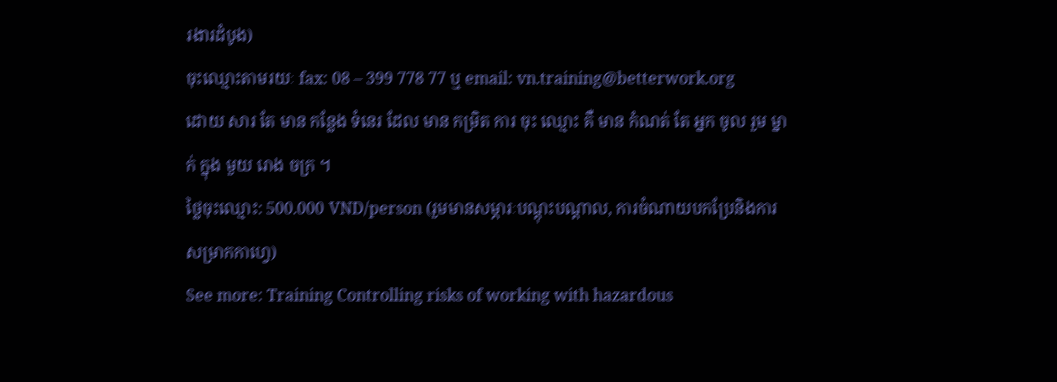រងារដំបូង)
ចុះឈ្មោះតាមរយៈ fax: 08 – 399 778 77 ឬ email: vn.training@betterwork.org
ដោយ សារ តែ មាន កន្លែង ទំនេរ ដែល មាន កម្រិត ការ ចុះ ឈ្មោះ គឺ មាន កំណត់ តែ អ្នក ចូល រួម ម្នាក់ ក្នុង មួយ រោង ចក្រ ។
ថ្លៃចុះឈ្មោះ: 500.000 VND/person (រួមមានសម្ភារៈបណ្តុះបណ្តាល, ការចំណាយបកប្រែនិងការសម្រាកកាហ្វេ)
See more: Training Controlling risks of working with hazardous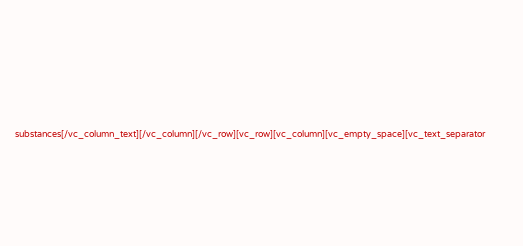substances[/vc_column_text][/vc_column][/vc_row][vc_row][vc_column][vc_empty_space][vc_text_separator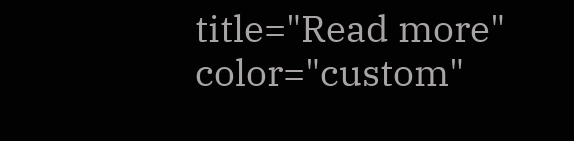title="Read more" color="custom"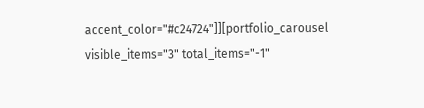accent_color="#c24724"]][portfolio_carousel visible_items="3" total_items="-1"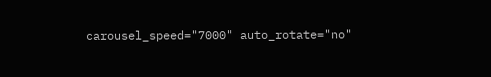carousel_speed="7000" auto_rotate="no"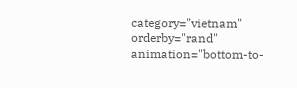category="vietnam" orderby="rand" animation="bottom-to-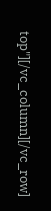top"][/vc_column][/vc_row]